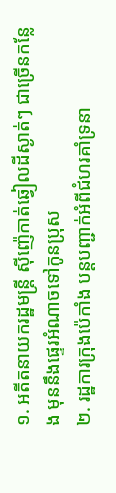១. អតីតនាយករដ្ឋមន្រ្តី ស៊ីញ៉េកាត់ឆ្វៀលដីស្ងាត់ៗ ជាច្រើនកន្លែង មុននឹងផ្ទេរអំណាចទៅកូនប្រុស
២. រដ្ឋការក្រុងប៉េកាំង បន្តបញ្ជាក់អំពីជំហរគាំទ្រនា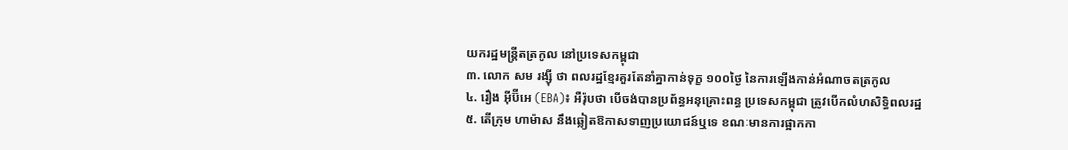យករដ្ឋមន្រ្តីតត្រកូល នៅប្រទេសកម្ពុជា
៣. លោក សម រង្ស៊ី ថា ពលរដ្ឋខ្មែរគួរតែនាំគ្នាកាន់ទុក្ខ ១០០ថ្ងៃ នៃការឡើងកាន់អំណាចតត្រកូល
៤. រឿង អ៊ីប៊ីអេ (EBA)៖ អឺរ៉ុបថា បើចង់បានប្រព័ន្ធអនុគ្រោះពន្ធ ប្រទេសកម្ពុជា ត្រូវបើកលំហសិទ្ធិពលរដ្ឋ
៥. តើក្រុម ហាម៉ាស នឹងឆ្លៀតឱកាសទាញប្រយោជន៍ឬទេ ខណៈមានការផ្អាកកា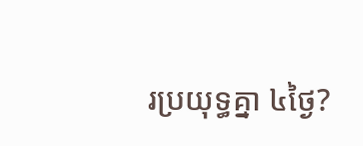រប្រយុទ្ធគ្នា ៤ថ្ងៃ?